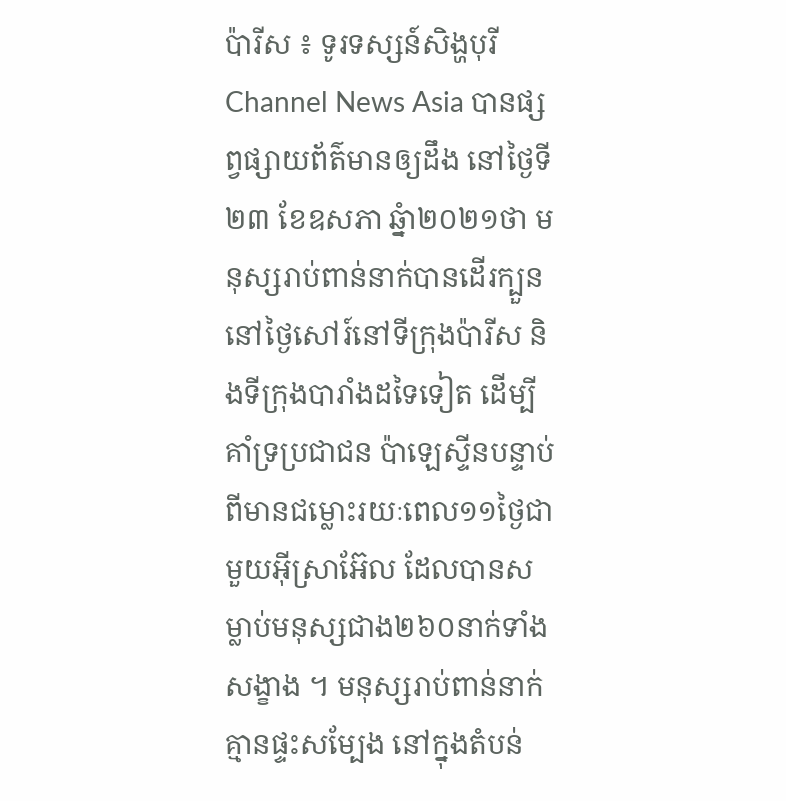ប៉ារីស ៖ ទូរទស្សន៍សិង្ហបុរី Channel News Asia បានផ្សព្វផ្សាយព័ត៌មានឲ្យដឹង នៅថ្ងៃទី២៣ ខែឧសភា ឆ្នំា២០២១ថា មនុស្សរាប់ពាន់នាក់បានដើរក្បួន នៅថ្ងៃសៅរ៍នៅទីក្រុងប៉ារីស និងទីក្រុងបារាំងដទៃទៀត ដើម្បីគាំទ្រប្រជាជន ប៉ាឡេស្ទីនបន្ទាប់ ពីមានជម្លោះរយៈពេល១១ថ្ងៃជាមួយអ៊ីស្រាអ៊ែល ដែលបានសម្លាប់មនុស្សជាង២៦០នាក់ទាំងសង្ខាង ។ មនុស្សរាប់ពាន់នាក់គ្មានផ្ទះសម្បែង នៅក្នុងតំបន់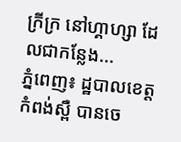ក្រីក្រ នៅហ្គាហ្សា ដែលជាកន្លែង...
ភ្នំពេញ៖ ដ្ឋបាលខេត្តកំពង់ស្ពឺ បានចេ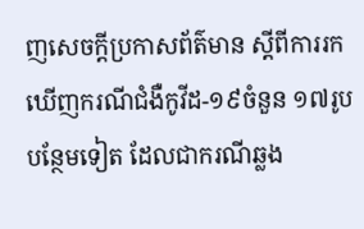ញសេចក្ដីប្រកាសព័ត៌មាន ស្ដីពីការរកឃើញករណីជំងឺកូវីដ-១៩ចំនួន ១៧រូប បន្ថែមទៀត ដែលជាករណីឆ្លង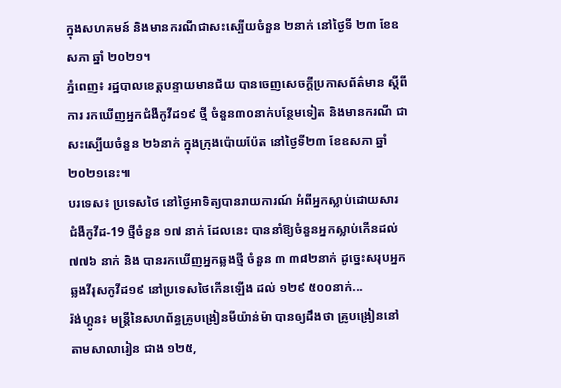ក្នុងសហគមន៍ និងមានករណីជាសះស្បើយចំនួន ២នាក់ នៅថ្ងៃទី ២៣ ខែឧសភា ឆ្នាំ ២០២១។
ភ្នំពេញ៖ រដ្ឋបាលខេត្តបន្ទាយមានជ័យ បានចេញសេចក្ដីប្រកាសព័ត៌មាន ស្ដីពីការ រកឃើញអ្នកជំងឺកូវីដ១៩ ថ្មី ចំនួន៣០នាក់បន្ថែមទៀត និងមានករណី ជាសះស្បើយចំនួន ២៦នាក់ ក្នុងក្រុងប៉ោយប៉ែត នៅថ្ងៃទី២៣ ខែឧសភា ឆ្នាំ ២០២១នេះ៕
បរទេស៖ ប្រទេសថៃ នៅថ្ងៃអាទិត្យបានរាយការណ៍ អំពីអ្នកស្លាប់ដោយសារ ជំងឺកូវីដ-19 ថ្មីចំនួន ១៧ នាក់ ដែលនេះ បាននាំឱ្យចំនួនអ្នកស្លាប់កើនដល់ ៧៧៦ នាក់ និង បានរកឃើញអ្នកឆ្លងថ្មី ចំនួន ៣ ៣៨២នាក់ ដូច្នេះសរុបអ្នកឆ្លងវីរុសកូវីដ១៩ នៅប្រទេសថៃកើនឡើង ដល់ ១២៩ ៥០០នាក់...
រ៉ង់ហ្គូន៖ មន្ត្រីនៃសហព័ន្ធគ្រូបង្រៀនមីយ៉ាន់ម៉ា បានឲ្យដឹងថា គ្រូបង្រៀននៅតាមសាលារៀន ជាង ១២៥,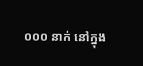០០០ នាក់ នៅក្នុង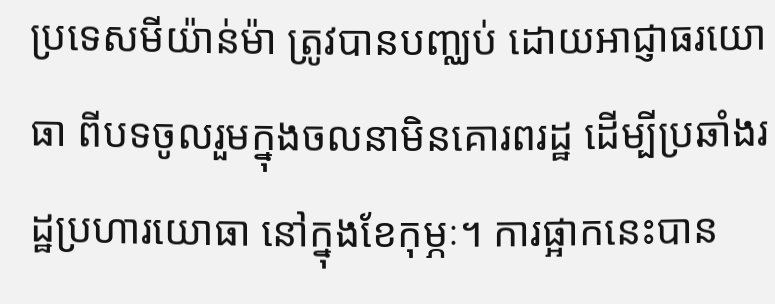ប្រទេសមីយ៉ាន់ម៉ា ត្រូវបានបញ្ឈប់ ដោយអាជ្ញាធរយោធា ពីបទចូលរួមក្នុងចលនាមិនគោរពរដ្ឋ ដើម្បីប្រឆាំងរដ្ឋប្រហារយោធា នៅក្នុងខែកុម្ភៈ។ ការផ្អាកនេះបាន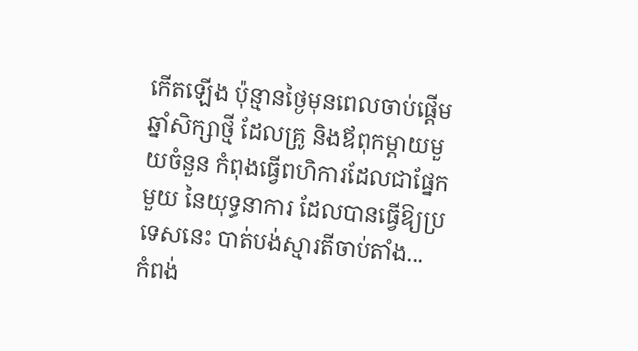កើតឡើង ប៉ុន្មានថ្ងៃមុនពេលចាប់ផ្តើម ឆ្នាំសិក្សាថ្មី ដែលគ្រូ និងឪពុកម្តាយមួយចំនួន កំពុងធ្វើពហិការដែលជាផ្នែកមួយ នៃយុទ្ធនាការ ដែលបានធ្វើឱ្យប្រទេសនេះ បាត់បង់ស្មារតីចាប់តាំង...
កំពង់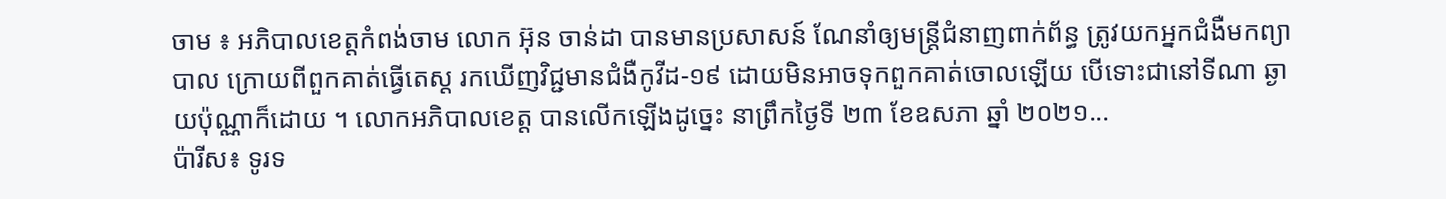ចាម ៖ អភិបាលខេត្តកំពង់ចាម លោក អ៊ុន ចាន់ដា បានមានប្រសាសន៍ ណែនាំឲ្យមន្ត្រីជំនាញពាក់ព័ន្ធ ត្រូវយកអ្នកជំងឺមកព្យាបាល ក្រោយពីពួកគាត់ធ្វើតេស្ត រកឃើញវិជ្ជមានជំងឺកូវីដ-១៩ ដោយមិនអាចទុកពួកគាត់ចោលឡើយ បើទោះជានៅទីណា ឆ្ងាយប៉ុណ្ណាក៏ដោយ ។ លោកអភិបាលខេត្ត បានលើកឡើងដូច្នេះ នាព្រឹកថ្ងៃទី ២៣ ខែឧសភា ឆ្នាំ ២០២១...
ប៉ារីស៖ ទូរទ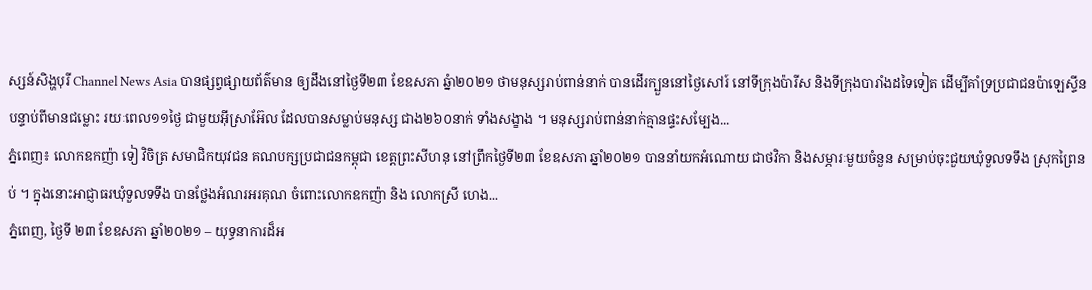ស្សន៍សិង្ហបុរី Channel News Asia បានផ្សព្វផ្សាយព័ត៌មាន ឲ្យដឹងនៅថ្ងៃទី២៣ ខែឧសភា ឆ្នំា២០២១ ថាមនុស្សរាប់ពាន់នាក់ បានដើរក្បួននៅថ្ងៃសៅរ៍ នៅទីក្រុងប៉ារីស និងទីក្រុងបារាំងដទៃទៀត ដើម្បីគាំទ្រប្រជាជនប៉ាឡេស្ទីន បន្ទាប់ពីមានជម្លោះ រយៈពេល១១ថ្ងៃ ជាមួយអ៊ីស្រាអ៊ែល ដែលបានសម្លាប់មនុស្ស ជាង២៦០នាក់ ទាំងសង្ខាង ។ មនុស្សរាប់ពាន់នាក់គ្មានផ្ទះសម្បែង...
ភ្នំពេញ៖ លោកឧកញ៉ា ទៀ វិចិត្រ សមាជិកយុវជន គណបក្សប្រជាជនកម្ពុជា ខេត្តព្រះសីហនុ នៅព្រឹកថ្ងៃទី២៣ ខែឧសភា ឆ្នាំ២០២១ បាននាំយកអំណោយ ជាថវិកា និងសម្ភារៈមួយចំនួន សម្រាប់ចុះជួយឃុំទួលទទឹង ស្រុកព្រៃនប់ ។ ក្នុងនោះអាជ្ញាធរឃុំទួលទទឹង បានថ្លែងអំណរអរគុណ ចំពោះលោកឧកញ៉ា និង លោកស្រី ហេង...
ភ្នំពេញ, ថ្ងៃទី ២៣ ខែឧសភា ឆ្នាំ២០២១ – យុទ្ធនាការដ៏អ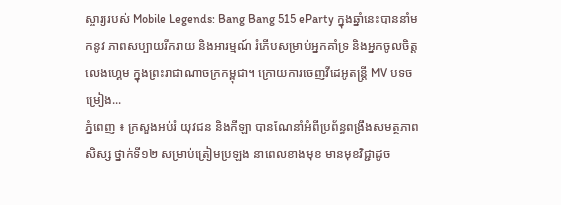ស្ចារ្យរបស់ Mobile Legends: Bang Bang 515 eParty ក្នុងឆ្នាំនេះបាននាំមកនូវ ភាពសប្បាយរីករាយ និងអារម្មណ៍ រំភើបសម្រាប់អ្នកគាំទ្រ និងអ្នកចូលចិត្តលេងហ្គេម ក្នុងព្រះរាជាណាចក្រកម្ពុជា។ ក្រោយការចេញវីដេអូតន្រ្តី MV បទចម្រៀង...
ភ្នំពេញ ៖ ក្រសួងអប់រំ យុវជន និងកីឡា បានណែនាំអំពីប្រព័ន្ធពង្រឹងសមត្ថភាពសិស្ស ថ្នាក់ទី១២ សម្រាប់ត្រៀមប្រឡង នាពេលខាងមុខ មានមុខវិជ្ជាដូច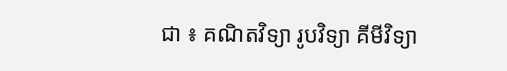ជា ៖ គណិតវិទ្យា រូបវិទ្យា គីមីវិទ្យា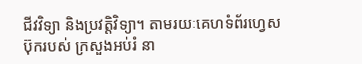ជីវវិទ្យា និងប្រវត្តិវិទ្យា។ តាមរយៈគេហទំព័រហ្វេសប៊ុករបស់ ក្រសួងអប់រំ នា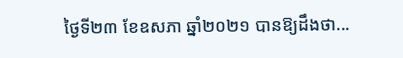ថ្ងៃទី២៣ ខែឧសភា ឆ្នាំ២០២១ បានឱ្យដឹងថា...